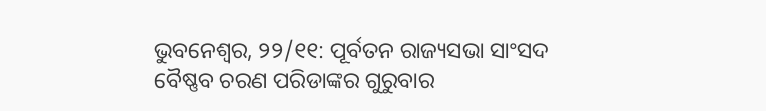ଭୁବନେଶ୍ୱର, ୨୨/୧୧: ପୂର୍ବତନ ରାଜ୍ୟସଭା ସାଂସଦ ବୈଷ୍ଣବ ଚରଣ ପରିଡାଙ୍କର ଗୁରୁବାର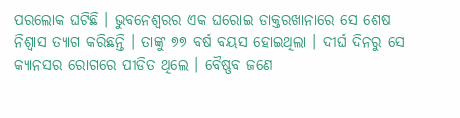ପରଲୋକ ଘଟିଛି । ଭୁବନେଶ୍ୱରର ଏକ ଘରୋଇ ଡାକ୍ତରଖାନାରେ ସେ ଶେଷ ନିଶ୍ୱାସ ତ୍ୟାଗ କରିଛନ୍ତି । ତାଙ୍କୁ ୭୭ ବର୍ଷ ବୟସ ହୋଇଥିଲା । ଦୀର୍ଘ ଦିନରୁ ସେ କ୍ୟାନସର ରୋଗରେ ପୀଡିତ ଥିଲେ । ବୈଷ୍ଣବ ଜଣେ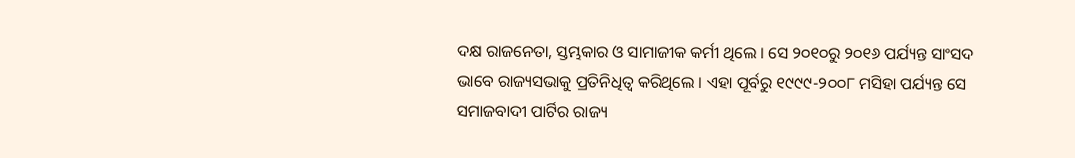ଦକ୍ଷ ରାଜନେତା, ସ୍ତମ୍ଭକାର ଓ ସାମାଜୀକ କର୍ମୀ ଥିଲେ । ସେ ୨୦୧୦ରୁ ୨୦୧୬ ପର୍ଯ୍ୟନ୍ତ ସାଂସଦ ଭାବେ ରାଜ୍ୟସଭାକୁ ପ୍ରତିନିଧିତ୍ୱ କରିଥିଲେ । ଏହା ପୂର୍ବରୁ ୧୯୯୯-୨୦୦୮ ମସିହା ପର୍ଯ୍ୟନ୍ତ ସେ ସମାଜବାଦୀ ପାର୍ଟିର ରାଜ୍ୟ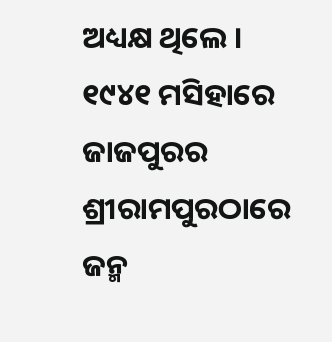ଅଧ୍ୟକ୍ଷ ଥିଲେ । ୧୯୪୧ ମସିହାରେ ଜାଜପୁରର ଶ୍ରୀରାମପୁରଠାରେ ଜନ୍ମ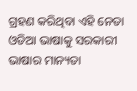ଗ୍ରହଣ କରିଥିବା ଏହି ନେତା ଓଡିଆ ଭାଷାକୁ ସରକାରୀ ଭାଷାର ମାନ୍ୟତା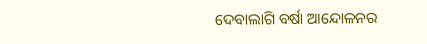ଦେବାଲାଗି ବର୍ଷା ଆନ୍ଦୋଳନର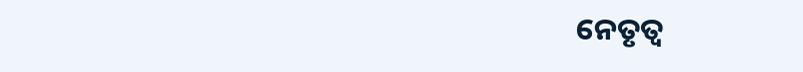ନେତୃତ୍ୱ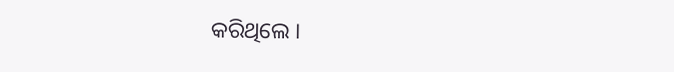କରିଥିଲେ ।